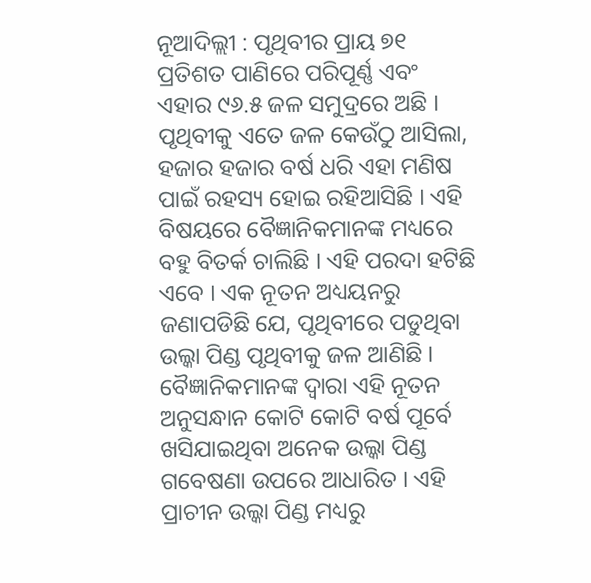ନୂଆଦିଲ୍ଲୀ : ପୃଥିବୀର ପ୍ରାୟ ୭୧ ପ୍ରତିଶତ ପାଣିରେ ପରିପୂର୍ଣ୍ଣ ଏବଂ ଏହାର ୯୬.୫ ଜଳ ସମୁଦ୍ରରେ ଅଛି । ପୃଥିବୀକୁ ଏତେ ଜଳ କେଉଁଠୁ ଆସିଲା, ହଜାର ହଜାର ବର୍ଷ ଧରି ଏହା ମଣିଷ ପାଇଁ ରହସ୍ୟ ହୋଇ ରହିଆସିଛି । ଏହି ବିଷୟରେ ବୈଜ୍ଞାନିକମାନଙ୍କ ମଧ୍ୟରେ ବହୁ ବିତର୍କ ଚାଲିଛି । ଏହି ପରଦା ହଟିଛି ଏବେ । ଏକ ନୂତନ ଅଧ୍ୟୟନରୁ ଜଣାପଡିଛି ଯେ, ପୃଥିବୀରେ ପଡୁଥିବା ଉଲ୍କା ପିଣ୍ଡ ପୃଥିବୀକୁ ଜଳ ଆଣିଛି । ବୈଜ୍ଞାନିକମାନଙ୍କ ଦ୍ୱାରା ଏହି ନୂତନ ଅନୁସନ୍ଧାନ କୋଟି କୋଟି ବର୍ଷ ପୂର୍ବେ ଖସିଯାଇଥିବା ଅନେକ ଉଲ୍କା ପିଣ୍ଡ ଗବେଷଣା ଉପରେ ଆଧାରିତ । ଏହି ପ୍ରାଚୀନ ଉଲ୍କା ପିଣ୍ଡ ମଧ୍ୟରୁ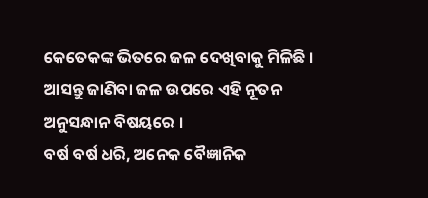କେତେକଙ୍କ ଭିତରେ ଜଳ ଦେଖିବାକୁ ମିଳିଛି । ଆସନ୍ତୁ ଜାଣିବା ଜଳ ଉପରେ ଏହି ନୂତନ ଅନୁସନ୍ଧାନ ବିଷୟରେ ।
ବର୍ଷ ବର୍ଷ ଧରି, ଅନେକ ବୈଜ୍ଞାନିକ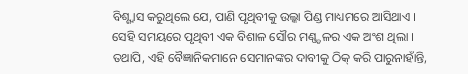ବିଶ୍ଶ୍ୱାସ କରୁଥିଲେ ଯେ, ପାଣି ପୃଥିବୀକୁ ଉଲ୍କା ପିଣ୍ଡ ମାଧ୍ୟମରେ ଆସିଥାଏ । ସେହି ସମୟରେ ପୃଥିବୀ ଏକ ବିଶାଳ ସୌର ମଣ୍ଣ୍ଡଳର ଏକ ଅଂଶ ଥିଲା । ତଥାପି, ଏହି ବୈଜ୍ଞାନିକମାନେ ସେମାନଙ୍କର ଦାବୀକୁ ଠିକ୍ କରି ପାରୁନାହାଁନ୍ତି,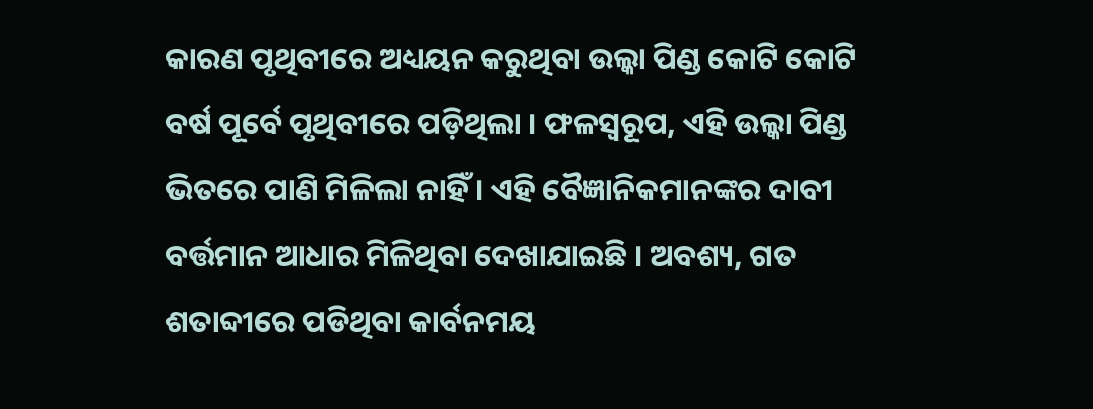କାରଣ ପୃଥିବୀରେ ଅଧ୍ୟୟନ କରୁଥିବା ଉଲ୍କା ପିଣ୍ଡ କୋଟି କୋଟି ବର୍ଷ ପୂର୍ବେ ପୃଥିବୀରେ ପଡ଼ିଥିଲା । ଫଳସ୍ୱରୂପ, ଏହି ଉଲ୍କା ପିଣ୍ଡ ଭିତରେ ପାଣି ମିଳିଲା ନାହିଁ । ଏହି ବୈଜ୍ଞାନିକମାନଙ୍କର ଦାବୀ ବର୍ତ୍ତମାନ ଆଧାର ମିଳିଥିବା ଦେଖାଯାଇଛି । ଅବଶ୍ୟ, ଗତ ଶତାବ୍ଦୀରେ ପଡିଥିବା କାର୍ବନମୟ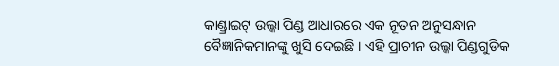କାଣ୍ଡ୍ରାଇଟ୍ ଉଲ୍କା ପିଣ୍ଡ ଆଧାରରେ ଏକ ନୂତନ ଅନୁସନ୍ଧାନ ବୈଜ୍ଞାନିକମାନଙ୍କୁ ଖୁସି ଦେଇଛି । ଏହି ପ୍ରାଚୀନ ଉଲ୍କା ପିଣ୍ଡଗୁଡିକ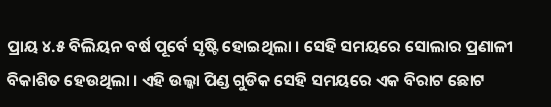ପ୍ରାୟ ୪.୫ ବିଲିୟନ ବର୍ଷ ପୂର୍ବେ ସୃଷ୍ଟି ହୋଇଥିଲା । ସେହି ସମୟରେ ସୋଲାର ପ୍ରଣାଳୀ ବିକାଶିତ ହେଉଥିଲା । ଏହି ଉଲ୍କା ପିଣ୍ଡ ଗୁଡିକ ସେହି ସମୟରେ ଏକ ବିରାଟ ଛୋଟ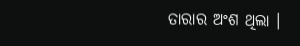ତାରାର ଅଂଶ ଥିଲା ।